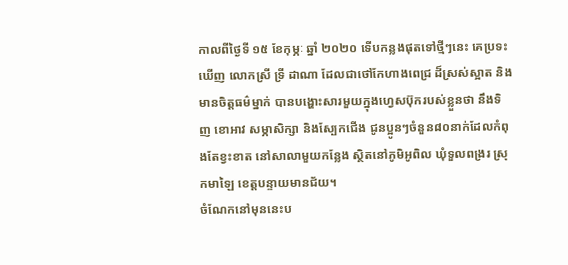កាលពីថ្ងៃទី ១៥ ខែកុម្ភៈ ឆ្នាំ ២០២០ ទើបកន្លងផុតទៅថ្មីៗនេះ គេប្រទះឃើញ លោកស្រី ទ្រី ដាណា ដែលជាថៅកែហាងពេជ្រ ដ៏ស្រស់ស្អាត និងមានចិត្តធម៌ម្នាក់ បានបង្ហោះសារមួយក្នុងហ្វេសប៊ុករបស់ខ្លួនថា នឹងទិញ ខោអាវ សម្ភាសិក្សា និងស្បែកជើង ជូនប្អូនៗចំនួន៨០នាក់ដែលកំពុងតែខ្វះខាត នៅសាលាមួយកន្លែង ស្ថិតនៅភូមិអូពិល ឃុំទួលពង្ររ ស្រុកមាឡៃ ខេត្តបន្ទាយមានជ័យ។
ចំណែកនៅមុននេះប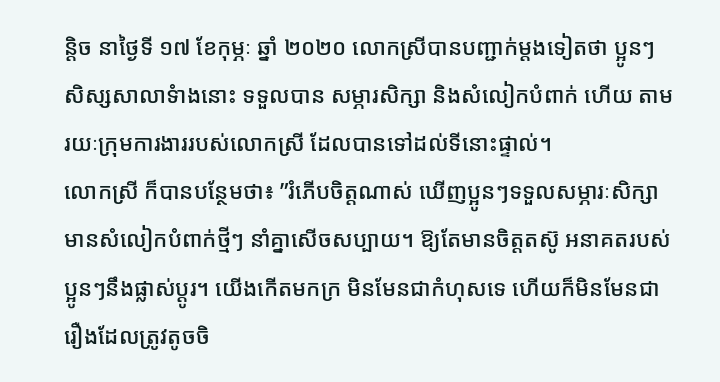ន្តិច នាថ្ងៃទី ១៧ ខែកុម្ភៈ ឆ្នាំ ២០២០ លោកស្រីបានបញ្ជាក់ម្តងទៀតថា ប្អូនៗសិស្សសាលាទំាងនោះ ទទួលបាន សម្ភារសិក្សា និងសំលៀកបំពាក់ ហើយ តាមរយៈក្រុមការងាររបស់លោកស្រី ដែលបានទៅដល់ទីនោះផ្ទាល់។
លោកស្រី ក៏បានបន្ថែមថា៖ ”រំភើបចិត្តណាស់ ឃើញប្អូនៗទទួលសម្ភារៈសិក្សា មានសំលៀកបំពាក់ថ្មីៗ នាំគ្នាសើចសប្បាយ។ ឱ្យតែមានចិត្តតស៊ូ អនាគតរបស់ប្អូនៗនឹងផ្លាស់ប្ដូរ។ យើងកើតមកក្រ មិនមែនជាកំហុសទេ ហើយក៏មិនមែនជារឿងដែលត្រូវតូចចិ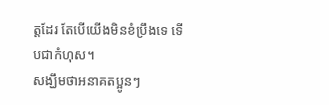ត្តដែរ តែបើយើងមិនខំប្រឹងទេ ទើបជាកំហុស។
សង្ឃឹមថាអនាគតប្អូនៗ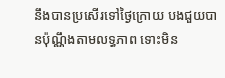នឹងបានប្រសើរទៅថ្ងៃក្រោយ បងជួយបានប៉ុណ្ណឹងតាមលទ្ធភាព ទោះមិន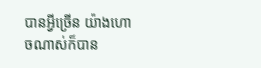បានអ្វីច្រើន យ៉ាងហោចណាស់ក៏បាន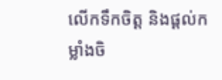លើកទឹកចិត្ត និងផ្ដល់កម្លាំងចិ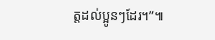ត្តដល់ប្អូនៗដែរ។”៕